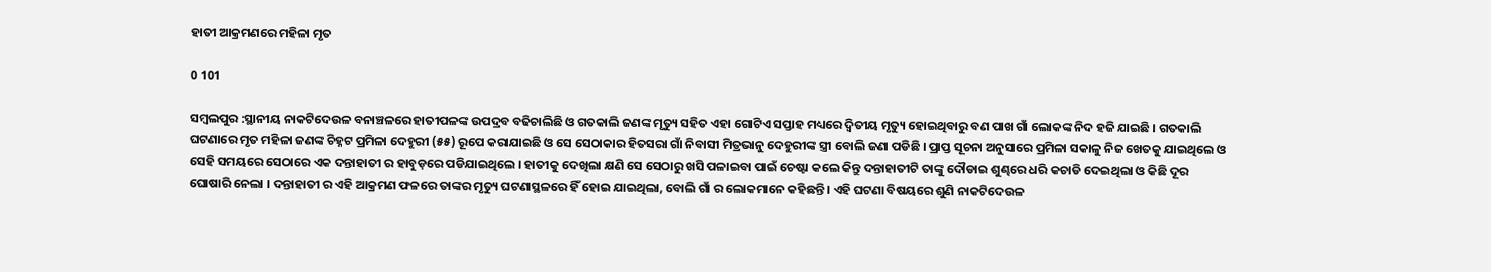ହାତୀ ଆକ୍ରମଣରେ ମହିଳା ମୃତ

0 101

ସମ୍ବଲପୁର :ସ୍ଥାନୀୟ ନାକଟିଦେଉଳ ବନାଞ୍ଚଳରେ ହାତୀପଳଙ୍କ ଉପଦ୍ରବ ବଢିଚାଲିଛି ଓ ଗତକାଲି ଜଣଙ୍କ ମୃତ୍ୟୁ ସହିତ ଏହା ଗୋଟିଏ ସପ୍ତାହ ମଧ୍ୟରେ ଦ୍ୱିତୀୟ ମୃତ୍ୟୁ ହୋଇଥିବାରୁ ବଣ ପାଖ ଗାଁ ଲୋକଙ୍କ ନିଦ ହଜି ଯାଇଛି । ଗତକାଲି ଘଟଣାରେ ମୃତ ମହିଳା ଜଣଙ୍କ ଚିହ୍ନଟ ପ୍ରମିଳା ଦେହୁରୀ (୫୫) ରୂପେ କରାଯାଇଛି ଓ ସେ ସେଠାକାର ହିତସରା ଗାଁ ନିବାସୀ ମିତ୍ରଭାନୁ ଦେହୁରୀଙ୍କ ସ୍ତ୍ରୀ ବୋଲି ଜଣା ପଡିଛି । ପ୍ରାପ୍ତ ସୂଚନା ଅନୁସାରେ ପ୍ରମିଳା ସକାଳୁ ନିଜ ଖେତକୁ ଯାଇଥିଲେ ଓ ସେହି ସମୟରେ ସେଠାରେ ଏକ ଦନ୍ତାହାତୀ ର ହାବୁଡ଼ରେ ପଡିଯାଇଥିଲେ । ହାତୀକୁ ଦେଖିଲା କ୍ଷଣି ସେ ସେଠାରୁ ଖସି ପଳାଇବା ପାଇଁ ଚେଷ୍ଟା କଲେ କିନ୍ତୁ ଦନ୍ତାହାତୀଟି ତାଙ୍କୁ ଦୌଡାଇ ଶୁଣ୍ଢରେ ଧରି କଚାଡି ଦେଇଥିଲା ଓ କିଛି ଦୂର ଘୋଷାରି ନେଲା । ଦନ୍ତାହାତୀ ର ଏହି ଆକ୍ରମଣ ଫଳରେ ତାଙ୍କର ମୃତ୍ୟୁ ଘଟଣାସ୍ଥଳରେ ହିଁ ହୋଇ ଯାଇଥିଲା, ବୋଲି ଗାଁ ର ଲୋକମାନେ କହିଛନ୍ତି । ଏହି ଘଟଣା ବିଷୟରେ ଶୁଣି ନାକଟିଦେଉଳ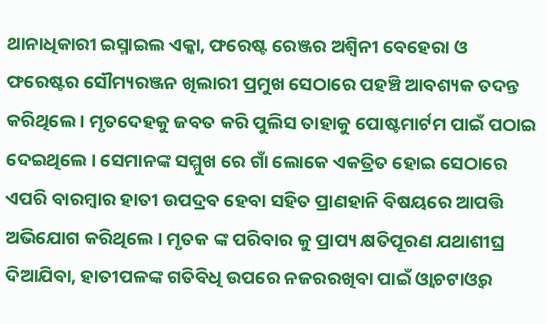ଥାନାଧିକାରୀ ଇସ୍ମାଇଲ ଏକ୍କା, ଫରେଷ୍ଟ ରେଞ୍ଜର ଅଶ୍ବିନୀ ବେହେରା ଓ ଫରେଷ୍ଟର ସୌମ୍ୟରଞ୍ଜନ ଖିଲାରୀ ପ୍ରମୁଖ ସେଠାରେ ପହଞ୍ଚି ଆବଶ୍ୟକ ତଦନ୍ତ କରିଥିଲେ । ମୃତଦେହକୁ ଜବତ କରି ପୁଲିସ ତାହାକୁ ପୋଷ୍ଟମାର୍ଟମ ପାଇଁ ପଠାଇ ଦେଇଥିଲେ । ସେମାନଙ୍କ ସମ୍ମୁଖ ରେ ଗାଁ ଲୋକେ ଏକତ୍ରିତ ହୋଇ ସେଠାରେ ଏପରି ବାରମ୍ବାର ହାତୀ ଉପଦ୍ରବ ହେବା ସହିତ ପ୍ରାଣହାନି ବିଷୟରେ ଆପତ୍ତି ଅଭିଯୋଗ କରିଥିଲେ । ମୃତକ ଙ୍କ ପରିବାର କୁ ପ୍ରାପ୍ୟ କ୍ଷତିପୂରଣ ଯଥାଶୀଘ୍ର ଦିଆଯିବା, ହାତୀପଳଙ୍କ ଗତିବିଧି ଉପରେ ନଜରରଖିବା ପାଇଁ ଓ୍ବାଚଟାଓ୍ବର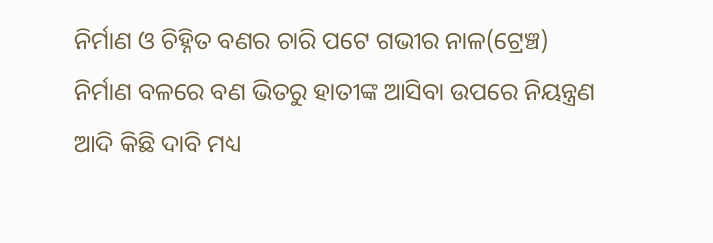ନିର୍ମାଣ ଓ ଚିହ୍ନିତ ବଣର ଚାରି ପଟେ ଗଭୀର ନାଳ(ଟ୍ରେଞ୍ଚ) ନିର୍ମାଣ ବଳରେ ବଣ ଭିତରୁ ହାତୀଙ୍କ ଆସିବା ଉପରେ ନିୟନ୍ତ୍ରଣ ଆଦି କିଛି ଦାବି ମଧ୍ୟ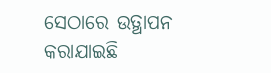ସେଠାରେ ଉତ୍ଥାପନ କରାଯାଇଛି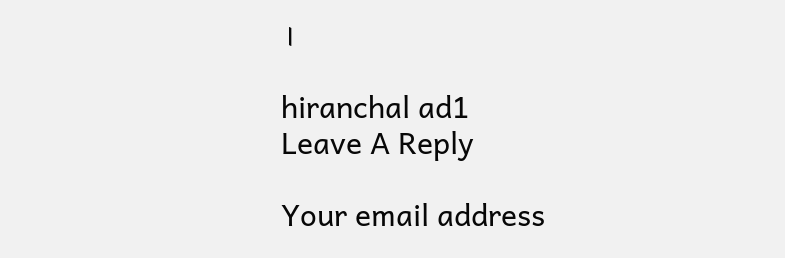।

hiranchal ad1
Leave A Reply

Your email address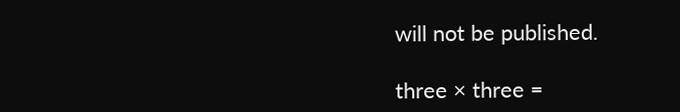will not be published.

three × three =